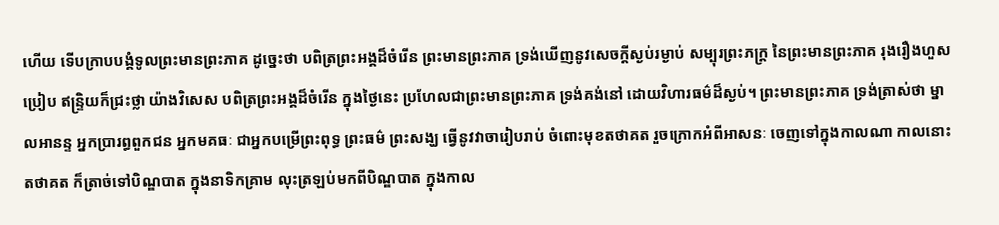ហើយ ទើបក្រាបបង្គំទូលព្រះមានព្រះភាគ ដូច្នេះថា បពិត្រព្រះអង្គដ៏ចំរើន ព្រះមានព្រះភាគ ទ្រង់ឃើញនូវសេចក្តីស្ងប់រម្ងាប់ សម្បុរព្រះភក្ត្រ នៃព្រះមានព្រះភាគ រុងរឿងហួសប្រៀប ឥន្ទ្រិយក៏ជ្រះថ្លា យ៉ាងវិសេស បពិត្រព្រះអង្គដ៏ចំរើន ក្នុងថ្ងៃនេះ ប្រហែលជាព្រះមានព្រះភាគ ទ្រង់គង់នៅ ដោយវិហារធម៌ដ៏ស្ងប់។ ព្រះមានព្រះភាគ ទ្រង់ត្រាស់ថា ម្នាលអានន្ទ អ្នកប្រារព្ធពួកជន អ្នកមគធៈ ជាអ្នកបម្រើព្រះពុទ្ធ ព្រះធម៌ ព្រះសង្ឃ ធ្វើនូវវាចារៀបរាប់ ចំពោះមុខតថាគត រួចក្រោកអំពីអាសនៈ ចេញទៅក្នុងកាលណា កាលនោះ តថាគត ក៏ត្រាច់ទៅបិណ្ឌបាត ក្នុងនាទិកគ្រាម លុះត្រឡប់មកពីបិណ្ឌបាត ក្នុងកាល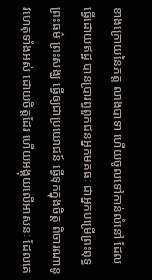ខាងក្រោយនៃភត្ត លាងបាទា ហើយចូលទៅកាន់លំនៅ ដែលធ្វើដោយឥដ្ឋ បានប្រារព្ធពួកជនអ្នកមគធៈ ជាអ្នកបម្រើព្រះពុទ្ធ ព្រះធម៌ ព្រះសង្ឃ ធ្វើឲ្យជាប្រយោជន៍ ធ្វើទុកក្នុងចិត្ត ពិចារណានូវហេតុទាំងអស់ ដោយចិត្តដែរ ហើយអង្គុយលើអាសនៈ ដែលគេ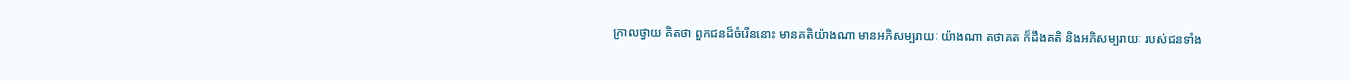ក្រាលថ្វាយ គិតថា ពួកជនដ៏ចំរើននោះ មានគតិយ៉ាងណា មានអភិសម្បរាយៈ យ៉ាងណា តថាគត ក៏ដឹងគតិ និងអភិសម្បរាយៈ របស់ជនទាំង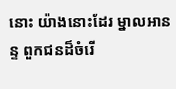នោះ យ៉ាងនោះដែរ ម្នាលអានន្ទ ពួកជនដ៏ចំរើ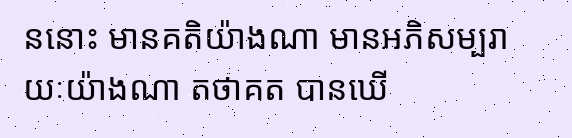ននោះ មានគតិយ៉ាងណា មានអភិសម្បរាយៈយ៉ាងណា តថាគត បានឃើ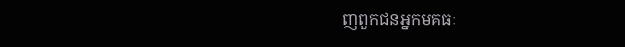ញពួកជនអ្នកមគធៈ